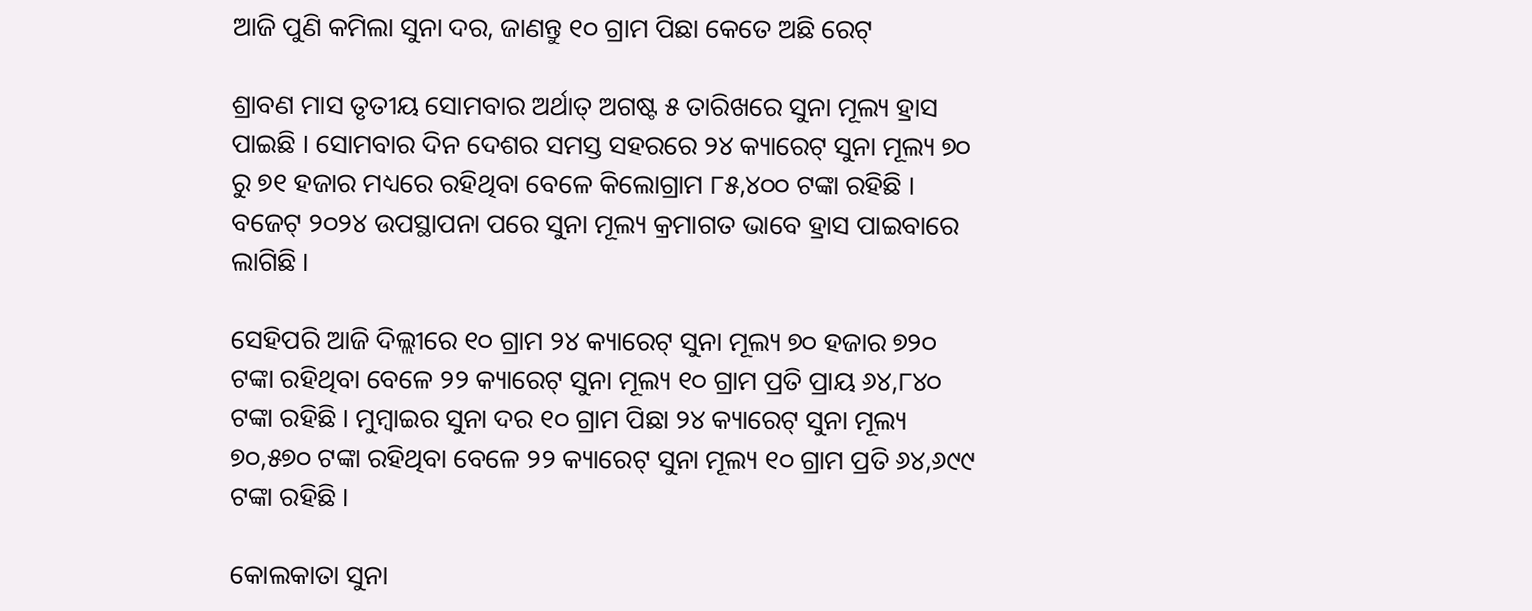ଆଜି ପୁଣି କମିଲା ସୁନା ଦର, ଜାଣନ୍ତୁ ୧୦ ଗ୍ରାମ ପିଛା କେତେ ଅଛି ରେଟ୍

ଶ୍ରାବଣ ମାସ ତୃତୀୟ ସୋମବାର ଅର୍ଥାତ୍ ଅଗଷ୍ଟ ୫ ତାରିଖରେ ସୁନା ମୂଲ୍ୟ ହ୍ରାସ ପାଇଛି । ସୋମବାର ଦିନ ଦେଶର ସମସ୍ତ ସହରରେ ୨୪ କ୍ୟାରେଟ୍ ସୁନା ମୂଲ୍ୟ ୭୦ ରୁ ୭୧ ହଜାର ମଧ୍ୟରେ ରହିଥିବା ବେଳେ କିଲୋଗ୍ରାମ ୮୫,୪୦୦ ଟଙ୍କା ରହିଛି । ବଜେଟ୍ ୨୦୨୪ ଉପସ୍ଥାପନା ପରେ ସୁନା ମୂଲ୍ୟ କ୍ରମାଗତ ଭାବେ ହ୍ରାସ ପାଇବାରେ ଲାଗିଛି ।

ସେହିପରି ଆଜି ଦିଲ୍ଲୀରେ ୧୦ ଗ୍ରାମ ୨୪ କ୍ୟାରେଟ୍ ସୁନା ମୂଲ୍ୟ ୭୦ ହଜାର ୭୨୦ ଟଙ୍କା ରହିଥିବା ବେଳେ ୨୨ କ୍ୟାରେଟ୍ ସୁନା ମୂଲ୍ୟ ୧୦ ଗ୍ରାମ ପ୍ରତି ପ୍ରାୟ ୬୪,୮୪୦ ଟଙ୍କା ରହିଛି । ମୁମ୍ବାଇର ସୁନା ଦର ୧୦ ଗ୍ରାମ ପିଛା ୨୪ କ୍ୟାରେଟ୍ ସୁନା ମୂଲ୍ୟ ୭୦,୫୭୦ ଟଙ୍କା ରହିଥିବା ବେଳେ ୨୨ କ୍ୟାରେଟ୍ ସୁନା ମୂଲ୍ୟ ୧୦ ଗ୍ରାମ ପ୍ରତି ୬୪,୬୯୯ ଟଙ୍କା ରହିଛି ।

କୋଲକାତା ସୁନା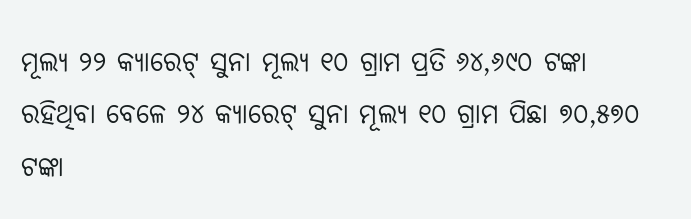ମୂଲ୍ୟ ୨୨ କ୍ୟାରେଟ୍ ସୁନା ମୂଲ୍ୟ ୧୦ ଗ୍ରାମ ପ୍ରତି ୬୪,୬୯୦ ଟଙ୍କା ରହିଥିବା ବେଳେ ୨୪ କ୍ୟାରେଟ୍ ସୁନା ମୂଲ୍ୟ ୧୦ ଗ୍ରାମ ପିଛା ୭୦,୫୭୦ ଟଙ୍କା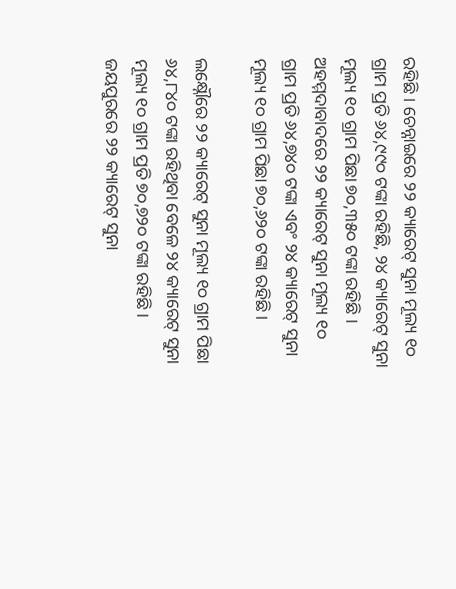ରହିଛି । ଚେନ୍ନାଇରେ ୨୨ କ୍ୟାରେଟ୍ ସୁନା ମୂଲ୍ୟ ୧୦ ଗ୍ରାମ ପ୍ରତି ୬୪,୯୯୦ ଟଙ୍କା ରହିଛି, ୨୪ କ୍ୟାରେଟ୍ ସୁନା ମୂଲ୍ୟ ୧୦ ଗ୍ରାମ ପିଛା ୭୦,୩୫୦ ଟଙ୍କା ରହିଛି । ଅହମ୍ମଦାବାଦରେ ୨୨ କ୍ୟାରେଟ୍ ସୁନା ମୂଲ୍ୟ ୧୦ ଗ୍ରାମ ପ୍ରତି ୬୪,୭୪୦ ଟଙ୍କା ଏବଂ ୨୪ କ୍ୟାରେଟ୍ ସୁନା ମୂଲ୍ୟ ୧୦ ଗ୍ରାମ ପିଛା ୭୦,୬୨୦ ଟଙ୍କା ରହିଛି ।

ଲକ୍ଷ୍ନୌରେ ୨୨ କ୍ୟାରେଟ୍ ସୁନା ମୂଲ୍ୟ ୧୦ ଗ୍ରାମ ପିଛା ୬୪,୮୪୦ ଟଙ୍କା ରହିଥିବା ବେଳେ ୨୪ କ୍ୟାରେଟ୍ ସୁନା ମୂଲ୍ୟ ୧୦ ଗ୍ରାମ ପ୍ରତି ୭୦,୭୨୦ ଟଙ୍କା ରହିଛି । ଜୟପୁରରେ ୨୨ କ୍ୟାରେଟ୍ ସୁନା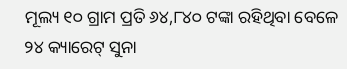ମୂଲ୍ୟ ୧୦ ଗ୍ରାମ ପ୍ରତି ୬୪,୮୪୦ ଟଙ୍କା ରହିଥିବା ବେଳେ ୨୪ କ୍ୟାରେଟ୍ ସୁନା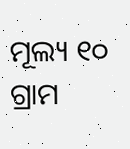ମୂଲ୍ୟ ୧୦ ଗ୍ରାମ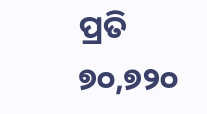ପ୍ରତି ୭୦,୭୨୦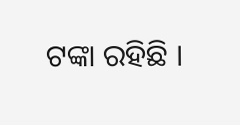ଟଙ୍କା ରହିଛି ।